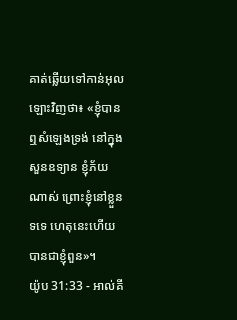គាត់ឆ្លើយទៅកាន់អុលឡោះវិញថា៖ «ខ្ញុំបានឮសំឡេងទ្រង់ នៅក្នុងសួនឧទ្យាន ខ្ញុំភ័យណាស់ ព្រោះខ្ញុំនៅខ្លួនទទេ ហេតុនេះហើយបានជាខ្ញុំពួន»។
យ៉ូប 31:33 - អាល់គី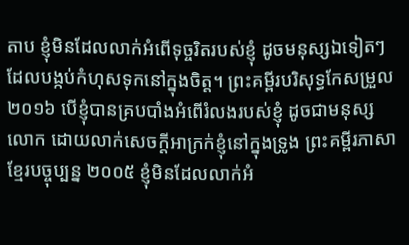តាប ខ្ញុំមិនដែលលាក់អំពើទុច្ចរិតរបស់ខ្ញុំ ដូចមនុស្សឯទៀតៗ ដែលបង្កប់កំហុសទុកនៅក្នុងចិត្ត។ ព្រះគម្ពីរបរិសុទ្ធកែសម្រួល ២០១៦ បើខ្ញុំបានគ្របបាំងអំពើរំលងរបស់ខ្ញុំ ដូចជាមនុស្សលោក ដោយលាក់សេចក្ដីអាក្រក់ខ្ញុំនៅក្នុងទ្រូង ព្រះគម្ពីរភាសាខ្មែរបច្ចុប្បន្ន ២០០៥ ខ្ញុំមិនដែលលាក់អំ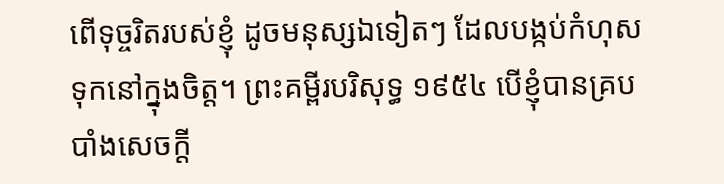ពើទុច្ចរិតរបស់ខ្ញុំ ដូចមនុស្សឯទៀតៗ ដែលបង្កប់កំហុសទុកនៅក្នុងចិត្ត។ ព្រះគម្ពីរបរិសុទ្ធ ១៩៥៤ បើខ្ញុំបានគ្របបាំងសេចក្ដី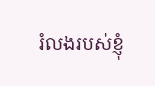រំលងរបស់ខ្ញុំ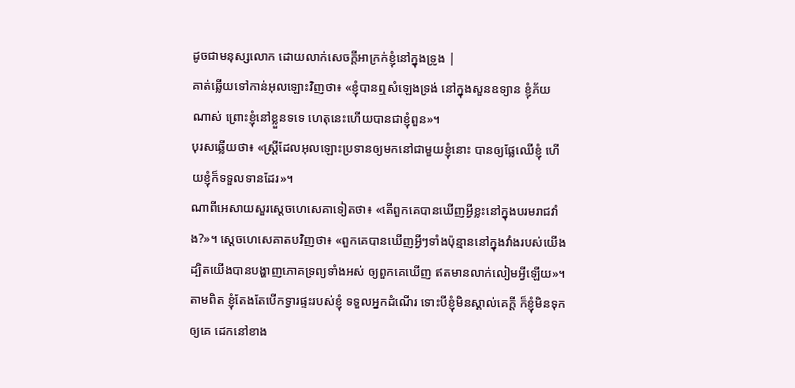ដូចជាមនុស្សលោក ដោយលាក់សេចក្ដីអាក្រក់ខ្ញុំនៅក្នុងទ្រូង |
គាត់ឆ្លើយទៅកាន់អុលឡោះវិញថា៖ «ខ្ញុំបានឮសំឡេងទ្រង់ នៅក្នុងសួនឧទ្យាន ខ្ញុំភ័យណាស់ ព្រោះខ្ញុំនៅខ្លួនទទេ ហេតុនេះហើយបានជាខ្ញុំពួន»។
បុរសឆ្លើយថា៖ «ស្ត្រីដែលអុលឡោះប្រទានឲ្យមកនៅជាមួយខ្ញុំនោះ បានឲ្យផ្លែឈើខ្ញុំ ហើយខ្ញុំក៏ទទួលទានដែរ»។
ណាពីអេសាយសួរស្តេចហេសេគាទៀតថា៖ «តើពួកគេបានឃើញអ្វីខ្លះនៅក្នុងបរមរាជវាំង?»។ ស្តេចហេសេគាតបវិញថា៖ «ពួកគេបានឃើញអ្វីៗទាំងប៉ុន្មាននៅក្នុងវាំងរបស់យើង ដ្បិតយើងបានបង្ហាញភោគទ្រព្យទាំងអស់ ឲ្យពួកគេឃើញ ឥតមានលាក់លៀមអ្វីឡើយ»។
តាមពិត ខ្ញុំតែងតែបើកទ្វារផ្ទះរបស់ខ្ញុំ ទទួលអ្នកដំណើរ ទោះបីខ្ញុំមិនស្គាល់គេក្ដី ក៏ខ្ញុំមិនទុកឲ្យគេ ដេកនៅខាង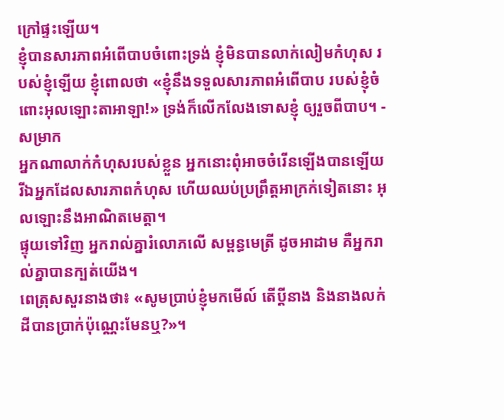ក្រៅផ្ទះឡើយ។
ខ្ញុំបានសារភាពអំពើបាបចំពោះទ្រង់ ខ្ញុំមិនបានលាក់លៀមកំហុស របស់ខ្ញុំឡើយ ខ្ញុំពោលថា «ខ្ញុំនឹងទទួលសារភាពអំពើបាប របស់ខ្ញុំចំពោះអុលឡោះតាអាឡា!» ទ្រង់ក៏លើកលែងទោសខ្ញុំ ឲ្យរួចពីបាប។ - សម្រាក
អ្នកណាលាក់កំហុសរបស់ខ្លួន អ្នកនោះពុំអាចចំរើនឡើងបានឡើយ រីឯអ្នកដែលសារភាពកំហុស ហើយឈប់ប្រព្រឹត្តអាក្រក់ទៀតនោះ អុលឡោះនឹងអាណិតមេត្តា។
ផ្ទុយទៅវិញ អ្នករាល់គ្នារំលោភលើ សម្ពន្ធមេត្រី ដូចអាដាម គឺអ្នករាល់គ្នាបានក្បត់យើង។
ពេត្រុសសួរនាងថា៖ «សូមប្រាប់ខ្ញុំមកមើល៍ តើប្ដីនាង និងនាងលក់ដីបានប្រាក់ប៉ុណ្ណេះមែនឬ?»។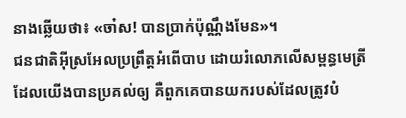នាងឆ្លើយថា៖ «ចា៎ស! បានប្រាក់ប៉ុណ្ណឹងមែន»។
ជនជាតិអ៊ីស្រអែលប្រព្រឹត្តអំពើបាប ដោយរំលោភលើសម្ពន្ធមេត្រីដែលយើងបានប្រគល់ឲ្យ គឺពួកគេបានយករបស់ដែលត្រូវបំ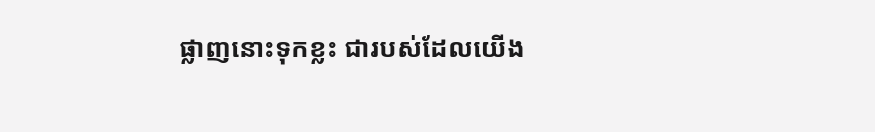ផ្លាញនោះទុកខ្លះ ជារបស់ដែលយើង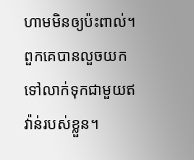ហាមមិនឲ្យប៉ះពាល់។ ពួកគេបានលួចយកទៅលាក់ទុកជាមួយឥវ៉ាន់របស់ខ្លួន។